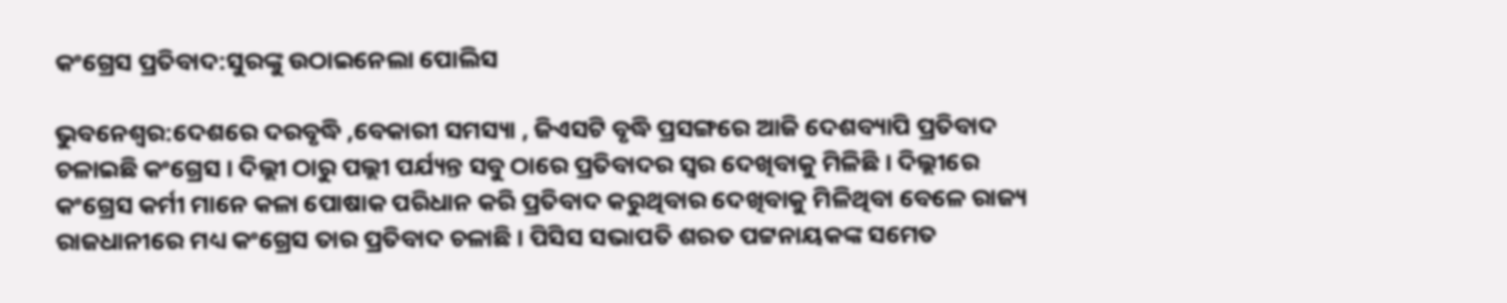କଂଗ୍ରେସ ପ୍ରତିବାଦ:ସୁରଙ୍କୁ ଉଠାଇନେଲା ପୋଲିସ

ଭୁବନେଶ୍ୱର:ଦେଶରେ ଦରବୃଦ୍ଧି ,ବେକାରୀ ସମସ୍ୟା , ଜିଏସଟି ବୃଦ୍ଧି ପ୍ରସଙ୍ଗରେ ଆଜି ଦେଶବ୍ୟାପି ପ୍ରତିବାଦ ଚଳାଇଛି କଂଗ୍ରେସ । ଦିଲ୍ଲୀ ଠାରୁ ପଲ୍ଲୀ ପର୍ଯ୍ୟନ୍ତ ସବୁ ଠାରେ ପ୍ରତିବାଦର ସ୍ୱର ଦେଖିବାକୁ ମିଳିଛି । ଦିଲ୍ଲୀରେ କଂଗ୍ରେସ କର୍ମୀ ମାନେ କଳା ପୋଷାକ ପରିଧାନ କରି ପ୍ରତିବାଦ କରୁଥିବାର ଦେଖିବାକୁ ମିଳିଥିବା ବେଳେ ରାଜ୍ୟ ରାଜଧାନୀରେ ମଧ୍ୟ କଂଗ୍ରେସ ତାର ପ୍ରତିବାଦ ଚଳାଛି । ପିସିସ ସଭାପତି ଶରତ ପଟ୍ଟନାୟକଙ୍କ ସମେତ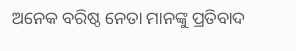ଅନେକ ବରିଷ୍ଠ ନେତା ମାନଙ୍କୁ ପ୍ରତିବାଦ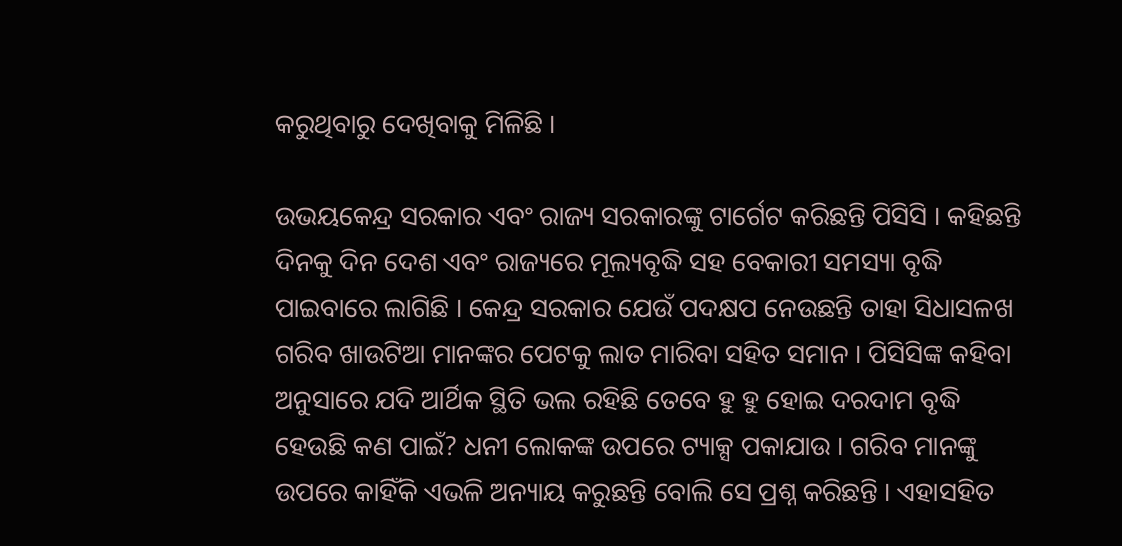କରୁଥିବାରୁ ଦେଖିବାକୁ ମିଳିଛି ।

ଉଭୟକେନ୍ଦ୍ର ସରକାର ଏବଂ ରାଜ୍ୟ ସରକାରଙ୍କୁ ଟାର୍ଗେଟ କରିଛନ୍ତି ପିସିସି । କହିଛନ୍ତି ଦିନକୁ ଦିନ ଦେଶ ଏବଂ ରାଜ୍ୟରେ ମୂଲ୍ୟବୃଦ୍ଧି ସହ ବେକାରୀ ସମସ୍ୟା ବୃଦ୍ଧି ପାଇବାରେ ଲାଗିଛି । କେନ୍ଦ୍ର ସରକାର ଯେଉଁ ପଦକ୍ଷପ ନେଉଛନ୍ତି ତାହା ସିଧାସଳଖ ଗରିବ ଖାଉଟିଆ ମାନଙ୍କର ପେଟକୁ ଲାତ ମାରିବା ସହିତ ସମାନ । ପିସିସିଙ୍କ କହିବା ଅନୁସାରେ ଯଦି ଆର୍ଥିକ ସ୍ଥିତି ଭଲ ରହିଛି ତେବେ ହୁ ହୁ ହୋଇ ଦରଦାମ ବୃଦ୍ଧି ହେଉଛି କଣ ପାଇଁ? ଧନୀ ଲୋକଙ୍କ ଉପରେ ଟ୍ୟାକ୍ସ ପକାଯାଉ । ଗରିବ ମାନଙ୍କୁ ଉପରେ କାହିଁକି ଏଭଳି ଅନ୍ୟାୟ କରୁଛନ୍ତି ବୋଲି ସେ ପ୍ରଶ୍ନ କରିଛନ୍ତି । ଏହାସହିତ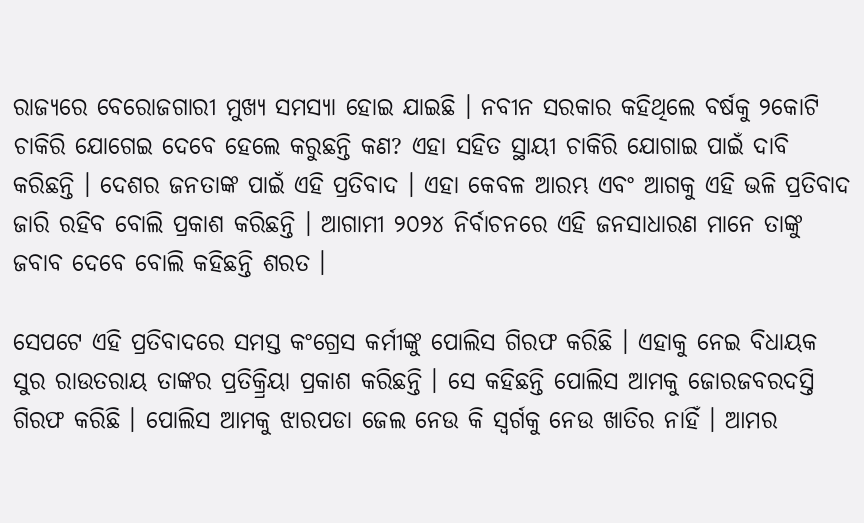ରାଜ୍ୟରେ ବେରୋଜଗାରୀ ମୁଖ୍ୟ ସମସ୍ୟା ହୋଇ ଯାଇଛି । ନବୀନ ସରକାର କହିଥିଲେ ବର୍ଷକୁ ୨କୋଟି ଚାକିରି ଯୋଗେଇ ଦେବେ ହେଲେ କରୁଛନ୍ତି କଣ? ଏହା ସହିତ ସ୍ଥାୟୀ ଚାକିରି ଯୋଗାଇ ପାଇଁ ଦାବି କରିଛନ୍ତି । ଦେଶର ଜନତାଙ୍କ ପାଇଁ ଏହି ପ୍ରତିବାଦ । ଏହା କେବଳ ଆରମ୍ଭ ଏବଂ ଆଗକୁ ଏହି ଭଳି ପ୍ରତିବାଦ ଜାରି ରହିବ ବୋଲି ପ୍ରକାଶ କରିଛନ୍ତି । ଆଗାମୀ ୨୦୨୪ ନିର୍ବାଚନରେ ଏହି ଜନସାଧାରଣ ମାନେ ତାଙ୍କୁ ଜବାବ ଦେବେ ବୋଲି କହିଛନ୍ତି ଶରତ ।

ସେପଟେ ଏହି ପ୍ରତିବାଦରେ ସମସ୍ତ କଂଗ୍ରେସ କର୍ମୀଙ୍କୁ ପୋଲିସ ଗିରଫ କରିଛି । ଏହାକୁ ନେଇ ବିଧାୟକ ସୁର ରାଉତରାୟ ତାଙ୍କର ପ୍ରତିକ୍ର୍ରିୟା ପ୍ରକାଶ କରିଛନ୍ତି । ସେ କହିଛନ୍ତି ପୋଲିସ ଆମକୁ ଜୋରଜବରଦସ୍ତି ଗିରଫ କରିଛି । ପୋଲିସ ଆମକୁ ଝାରପଡା ଜେଲ ନେଉ କି ସ୍ୱର୍ଗକୁ ନେଉ ଖାତିର ନାହିଁ । ଆମର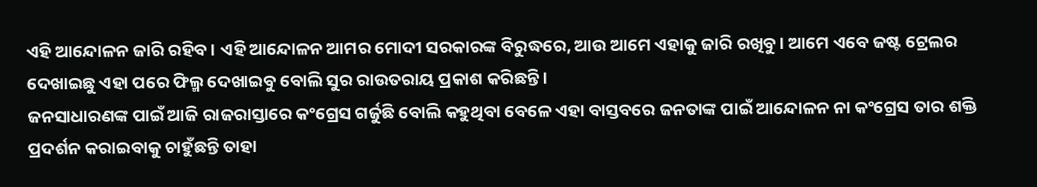ଏହି ଆନ୍ଦୋଳନ ଜାରି ରହିବ । ଏହି ଆନ୍ଦୋଳନ ଆମର ମୋଦୀ ସରକାରଙ୍କ ବିରୁଦ୍ଧରେ, ଆଉ ଆମେ ଏହାକୁ ଜାରି ରଖିବୁ । ଆମେ ଏବେ ଜଷ୍ଟ ଟ୍ରେଲର ଦେଖାଇଛୁ ଏହା ପରେ ଫିଲ୍ମ ଦେଖାଇବୁ ବୋଲି ସୁର ରାଉତରାୟ ପ୍ରକାଶ କରିଛନ୍ତି ।
ଜନସାଧାରଣଙ୍କ ପାଇଁ ଆଜି ରାଜରାସ୍ତାରେ କଂଗ୍ରେସ ଗର୍ଜୁଛି ବୋଲି କହୁଥିବା ବେଳେ ଏହା ବାସ୍ତବରେ ଜନତାଙ୍କ ପାଇଁ ଆନ୍ଦୋଳନ ନା କଂଗ୍ରେସ ତାର ଶକ୍ତି ପ୍ରଦର୍ଶନ କରାଇବାକୁ ଚାହୁଁଛନ୍ତି ତାହା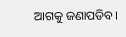ଆଗକୁ ଜଣାପଡିବ ।